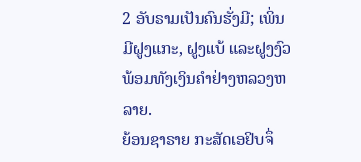2 ອັບຣາມເປັນຄົນຮັ່ງມີ; ເພິ່ນມີຝູງແກະ, ຝູງແບ້ ແລະຝູງງົວ ພ້ອມທັງເງິນຄຳຢ່າງຫລວງຫລາຍ.
ຍ້ອນຊາຣາຍ ກະສັດເອຢິບຈຶ່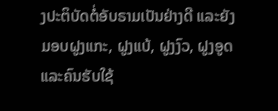ງປະຕິບັດຕໍ່ອັບຣາມເປັນຢ່າງດີ ແລະຍັງມອບຝູງແກະ, ຝູງແບ້, ຝູງງົວ, ຝູງອູດ ແລະຄົນຮັບໃຊ້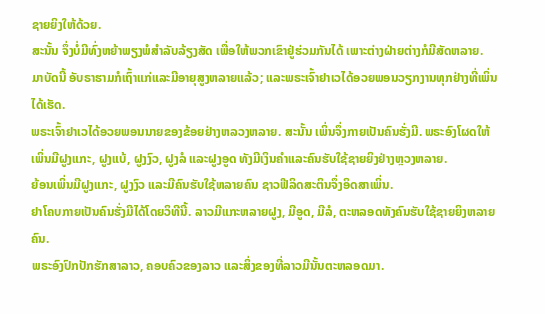ຊາຍຍິງໃຫ້ດ້ວຍ.
ສະນັ້ນ ຈຶ່ງບໍ່ມີທົ່ງຫຍ້າພຽງພໍສຳລັບລ້ຽງສັດ ເພື່ອໃຫ້ພວກເຂົາຢູ່ຮ່ວມກັນໄດ້ ເພາະຕ່າງຝ່າຍຕ່າງກໍມີສັດຫລາຍ.
ມາບັດນີ້ ອັບຣາຮາມກໍເຖົ້າແກ່ແລະມີອາຍຸສູງຫລາຍແລ້ວ; ແລະພຣະເຈົ້າຢາເວໄດ້ອວຍພອນວຽກງານທຸກຢ່າງທີ່ເພິ່ນໄດ້ເຮັດ.
ພຣະເຈົ້າຢາເວໄດ້ອວຍພອນນາຍຂອງຂ້ອຍຢ່າງຫລວງຫລາຍ. ສະນັ້ນ ເພິ່ນຈຶ່ງກາຍເປັນຄົນຮັ່ງມີ. ພຣະອົງໂຜດໃຫ້ເພິ່ນມີຝູງແກະ, ຝູງແບ້, ຝູງງົວ, ຝູງລໍ ແລະຝູງອູດ ທັງມີເງິນຄຳແລະຄົນຮັບໃຊ້ຊາຍຍິງຢ່າງຫຼວງຫລາຍ.
ຍ້ອນເພິ່ນມີຝູງແກະ, ຝູງງົວ ແລະມີຄົນຮັບໃຊ້ຫລາຍຄົນ ຊາວຟີລິດສະຕິນຈຶ່ງອິດສາເພິ່ນ.
ຢາໂຄບກາຍເປັນຄົນຮັ່ງມີໄດ້ໂດຍວິທີນີ້. ລາວມີແກະຫລາຍຝູງ, ມີອູດ, ມີລໍ, ຕະຫລອດທັງຄົນຮັບໃຊ້ຊາຍຍິງຫລາຍຄົນ.
ພຣະອົງປົກປັກຮັກສາລາວ, ຄອບຄົວຂອງລາວ ແລະສິ່ງຂອງທີ່ລາວມີນັ້ນຕະຫລອດມາ.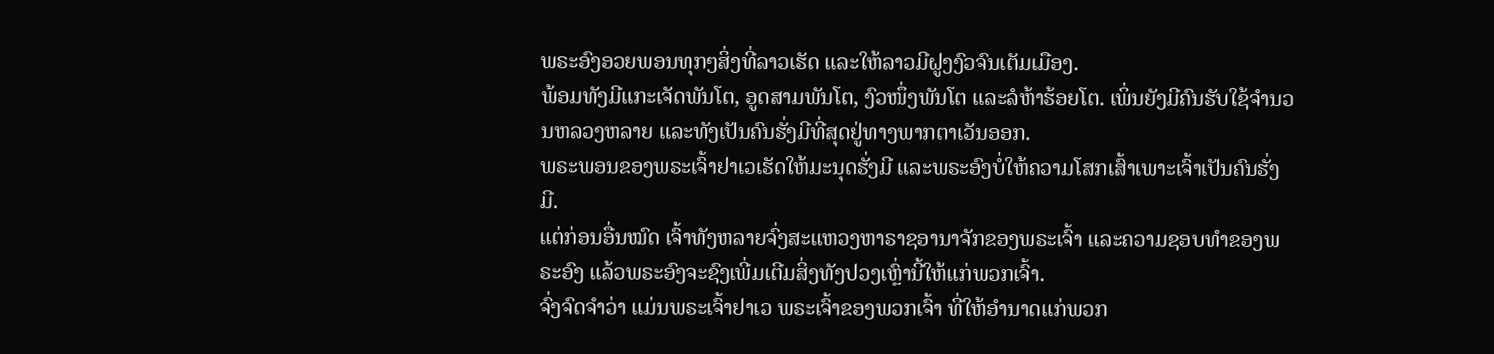ພຣະອົງອວຍພອນທຸກໆສິ່ງທີ່ລາວເຮັດ ແລະໃຫ້ລາວມີຝູງງົວຈົນເຕັມເມືອງ.
ພ້ອມທັງມີແກະເຈັດພັນໂຕ, ອູດສາມພັນໂຕ, ງົວໜຶ່ງພັນໂຕ ແລະລໍຫ້າຮ້ອຍໂຕ. ເພິ່ນຍັງມີຄົນຮັບໃຊ້ຈຳນວນຫລວງຫລາຍ ແລະທັງເປັນຄົນຮັ່ງມີທີ່ສຸດຢູ່ທາງພາກຕາເວັນອອກ.
ພຣະພອນຂອງພຣະເຈົ້າຢາເວເຮັດໃຫ້ມະນຸດຮັ່ງມີ ແລະພຣະອົງບໍ່ໃຫ້ຄວາມໂສກເສົ້າເພາະເຈົ້າເປັນຄົນຮັ່ງມີ.
ແຕ່ກ່ອນອື່ນໝົດ ເຈົ້າທັງຫລາຍຈົ່ງສະແຫວງຫາຣາຊອານາຈັກຂອງພຣະເຈົ້າ ແລະຄວາມຊອບທຳຂອງພຣະອົງ ແລ້ວພຣະອົງຈະຊົງເພີ່ມເຕີມສິ່ງທັງປວງເຫຼົ່ານີ້ໃຫ້ແກ່ພວກເຈົ້າ.
ຈົ່ງຈົດຈຳວ່າ ແມ່ນພຣະເຈົ້າຢາເວ ພຣະເຈົ້າຂອງພວກເຈົ້າ ທີ່ໃຫ້ອຳນາດແກ່ພວກ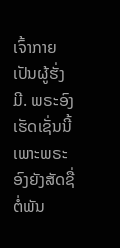ເຈົ້າກາຍເປັນຜູ້ຮັ່ງມີ. ພຣະອົງເຮັດເຊັ່ນນີ້ ເພາະພຣະອົງຍັງສັດຊື່ຕໍ່ພັນ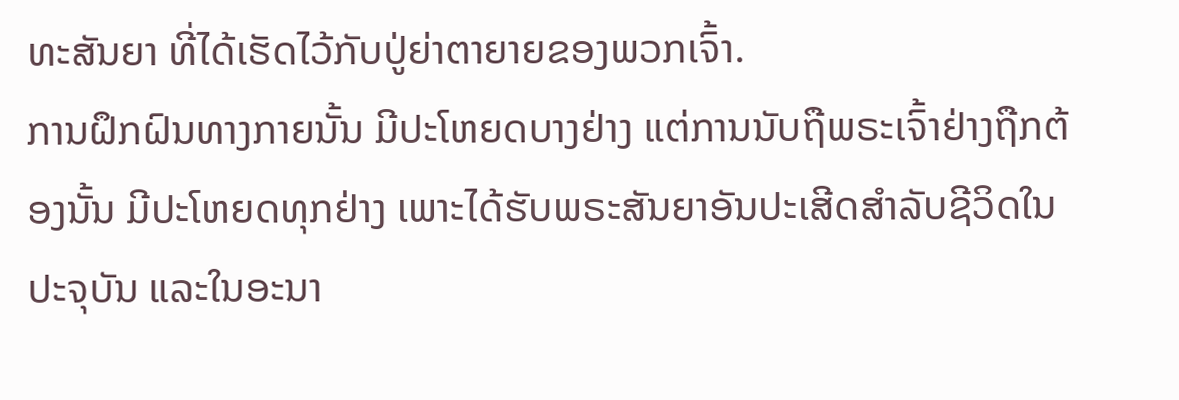ທະສັນຍາ ທີ່ໄດ້ເຮັດໄວ້ກັບປູ່ຍ່າຕາຍາຍຂອງພວກເຈົ້າ.
ການຝຶກຝົນທາງກາຍນັ້ນ ມີປະໂຫຍດບາງຢ່າງ ແຕ່ການນັບຖືພຣະເຈົ້າຢ່າງຖືກຕ້ອງນັ້ນ ມີປະໂຫຍດທຸກຢ່າງ ເພາະໄດ້ຮັບພຣະສັນຍາອັນປະເສີດສຳລັບຊີວິດໃນປະຈຸບັນ ແລະໃນອະນາ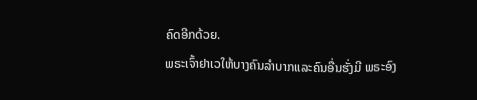ຄົດອີກດ້ວຍ.
ພຣະເຈົ້າຢາເວໃຫ້ບາງຄົນລຳບາກແລະຄົນອື່ນຮັ່ງມີ ພຣະອົງ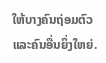ໃຫ້ບາງຄົນຖ່ອມຕົວ ແລະຄົນອື່ນຍິ່ງໃຫຍ່.